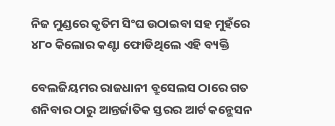ନିଜ ମୁଣ୍ଡରେ କୃତିମ ସିଂଘ ଉଠାଇବା ସହ ମୁହଁରେ ୪୮୦ କିଲୋର କଣ୍ଟା ଫୋଡିଥିଲେ ଏହି ବ୍ୟକ୍ତି

ବେଲଜିୟମର ରାଜଧାନୀ ବ୍ରୁସେଲସ ଠାରେ ଗତ ଶନିବାର ଠାରୁ ଆନ୍ତର୍ଜାତିକ ସ୍ତରର ଆର୍ଟ କନ୍ଭେସନ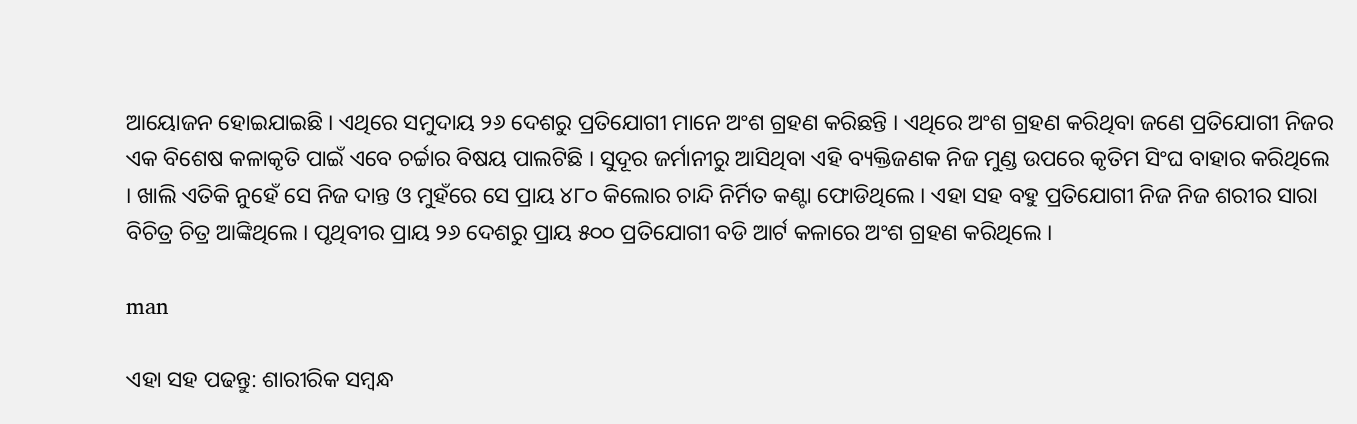ଆୟୋଜନ ହୋଇଯାଇଛି । ଏଥିରେ ସମୁଦାୟ ୨୬ ଦେଶରୁ ପ୍ରତିଯୋଗୀ ମାନେ ଅଂଶ ଗ୍ରହଣ କରିଛନ୍ତି । ଏଥିରେ ଅଂଶ ଗ୍ରହଣ କରିଥିବା ଜଣେ ପ୍ରତିଯୋଗୀ ନିଜର ଏକ ବିଶେଷ କଳାକୃତି ପାଇଁ ଏବେ ଚର୍ଚ୍ଚାର ବିଷୟ ପାଲଟିଛି । ସୁଦୂର ଜର୍ମାନୀରୁ ଆସିଥିବା ଏହି ବ୍ୟକ୍ତିଜଣକ ନିଜ ମୁଣ୍ଡ ଉପରେ କୃତିମ ସିଂଘ ବାହାର କରିଥିଲେ । ଖାଲି ଏତିକି ନୁହେଁ ସେ ନିଜ ଦାନ୍ତ ଓ ମୁହଁରେ ସେ ପ୍ରାୟ ୪୮୦ କିଲୋର ଚାନ୍ଦି ନିର୍ମିତ କଣ୍ଟା ଫୋଡିଥିଲେ । ଏହା ସହ ବହୁ ପ୍ରତିଯୋଗୀ ନିଜ ନିଜ ଶରୀର ସାରା ବିଚିତ୍ର ଚିତ୍ର ଆଙ୍କିଥିଲେ । ପୃଥିବୀର ପ୍ରାୟ ୨୬ ଦେଶରୁ ପ୍ରାୟ ୫୦୦ ପ୍ରତିଯୋଗୀ ବଡି ଆର୍ଟ କଳାରେ ଅଂଶ ଗ୍ରହଣ କରିଥିଲେ ।

man

ଏହା ସହ ପଢନ୍ତୁ: ଶାରୀରିକ ସମ୍ବନ୍ଧ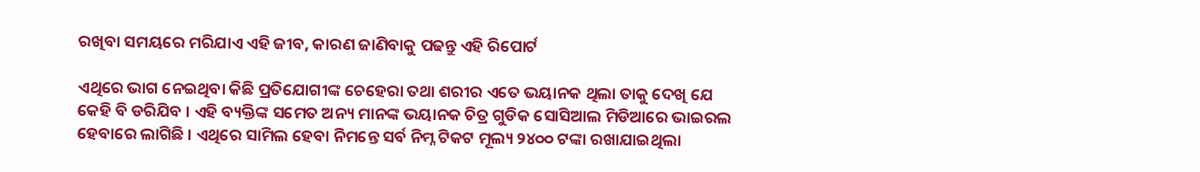ରଖିବା ସମୟରେ ମରିଯାଏ ଏହି ଜୀବ, କାରଣ ଜାଣିବାକୁ ପଢନ୍ତୁ ଏହି ରିପୋର୍ଟ

ଏଥିରେ ଭାଗ ନେଇଥିବା କିଛି ପ୍ରତିଯୋଗୀଙ୍କ ଚେହେରା ତଥା ଶରୀର ଏତେ ଭୟାନକ ଥିଲା ତାକୁ ଦେଖି ଯେ କେହି ବି ଡରିଯିବ । ଏହି ବ୍ୟକ୍ତିଙ୍କ ସମେତ ଅନ୍ୟ ମାନଙ୍କ ଭୟାନକ ଚିତ୍ର ଗୁଡିକ ସୋସିଆଲ ମିଡିଆରେ ଭାଇରଲ ହେବାରେ ଲାଗିଛି । ଏଥିରେ ସାମିଲ ହେବା ନିମନ୍ତେ ସର୍ବ ନିମ୍ନ ଟିକଟ ମୂଲ୍ୟ ୨୪୦୦ ଟଙ୍କା ରଖାଯାଇଥିଲା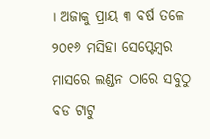। ଅଜାକୁ ପ୍ରାୟ ୩ ବର୍ଷ ତଳେ ୨୦୧୬ ମସିହା ସେପ୍ଟେମ୍ବର ମାସରେ ଲଣ୍ଡନ ଠାରେ ସବୁଠୁ ବଡ ଟାଟୁ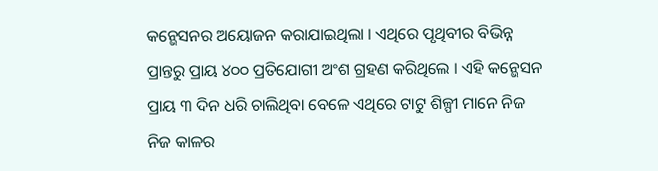କନ୍ଭେସନର ଅୟୋଜନ କରାଯାଇଥିଲା । ଏଥିରେ ପୃଥିବୀର ବିଭିନ୍ନ ପ୍ରାନ୍ତରୁ ପ୍ରାୟ ୪୦୦ ପ୍ରତିଯୋଗୀ ଅଂଶ ଗ୍ରହଣ କରିଥିଲେ । ଏହି କନ୍ଭେସନ ପ୍ରାୟ ୩ ଦିନ ଧରି ଚାଲିଥିବା ବେଳେ ଏଥିରେ ଟାଟୁ ଶିଳ୍ପୀ ମାନେ ନିଜ ନିଜ କାଳର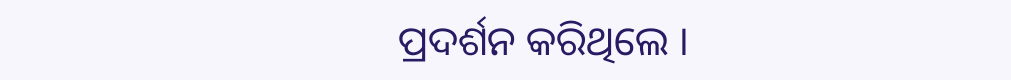ପ୍ରଦର୍ଶନ କରିଥିଲେ ।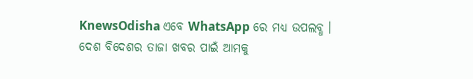KnewsOdisha ଏବେ WhatsApp ରେ ମଧ୍ୟ ଉପଲବ୍ଧ । ଦେଶ ବିଦେଶର ତାଜା ଖବର ପାଇଁ ଆମକୁ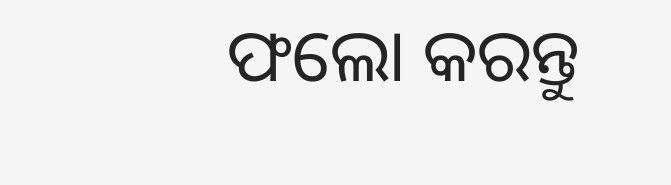ଫଲୋ କରନ୍ତୁ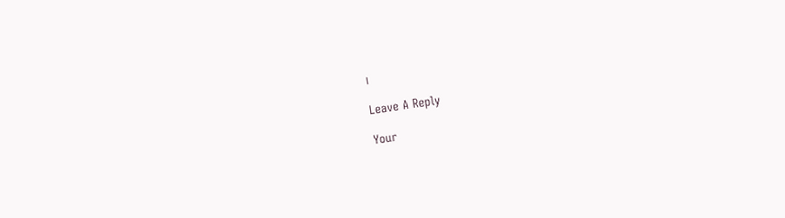।

Leave A Reply

Your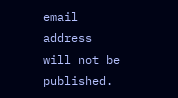email address will not be published.